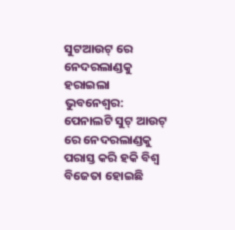ସୁଟଆଉଟ୍ ରେ ନେଦରଲାଣ୍ଡକୁ ହରାଇଲା
ଭୁବନେଶ୍ୱର: ପେନାଲଟି ସୁଟ୍ ଆଉଟ୍ ରେ ନେଦରଲାଣ୍ଡକୁ ପରାସ୍ତ କରି ହକି ବିଶ୍ୱ ବିଜେତା ହୋଇଛି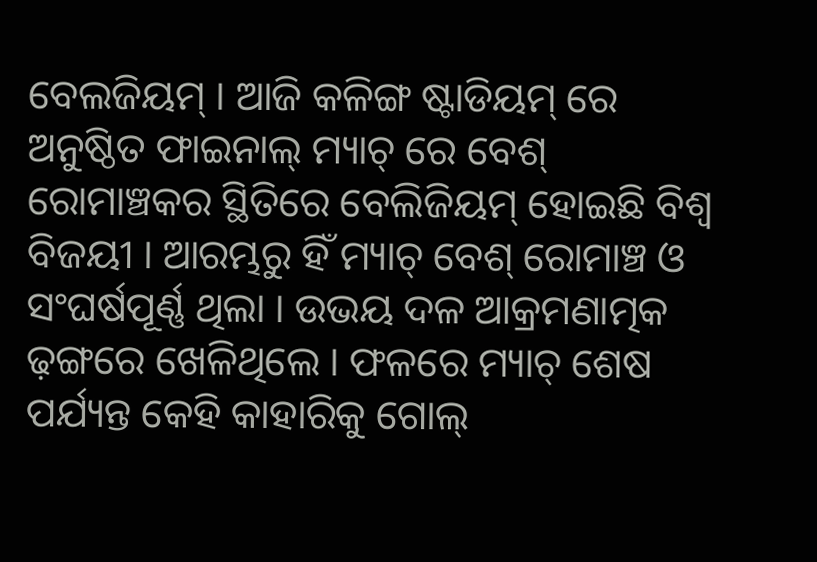ବେଲଜିୟମ୍ । ଆଜି କଳିଙ୍ଗ ଷ୍ଟାଡିୟମ୍ ରେ ଅନୁଷ୍ଠିତ ଫାଇନାଲ୍ ମ୍ୟାଚ୍ ରେ ବେଶ୍ ରୋମାଞ୍ଚକର ସ୍ଥିତିରେ ବେଲିଜିୟମ୍ ହୋଇଛି ବିଶ୍ୱ ବିଜୟୀ । ଆରମ୍ଭରୁ ହିଁ ମ୍ୟାଚ୍ ବେଶ୍ ରୋମାଞ୍ଚ ଓ ସଂଘର୍ଷପୂର୍ଣ୍ଣ ଥିଲା । ଉଭୟ ଦଳ ଆକ୍ରମଣାତ୍ମକ ଢ଼ଙ୍ଗରେ ଖେଳିଥିଲେ । ଫଳରେ ମ୍ୟାଚ୍ ଶେଷ ପର୍ଯ୍ୟନ୍ତ କେହି କାହାରିକୁ ଗୋଲ୍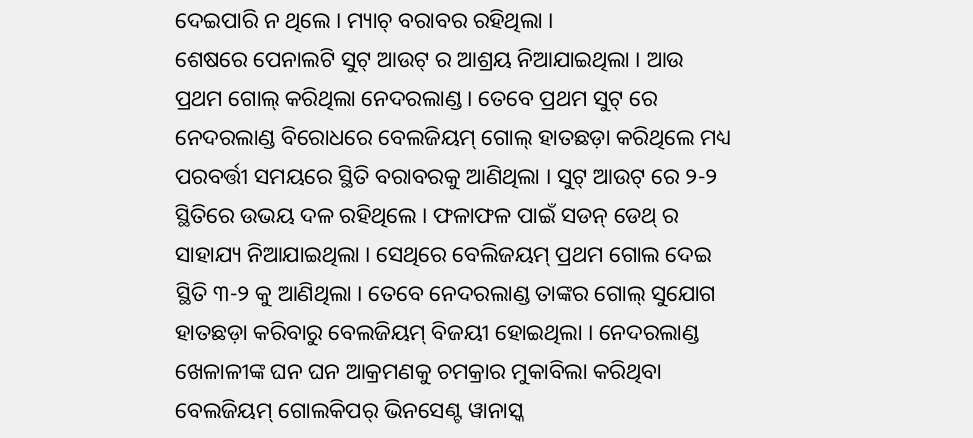ଦେଇପାରି ନ ଥିଲେ । ମ୍ୟାଚ୍ ବରାବର ରହିଥିଲା ।
ଶେଷରେ ପେନାଲଟି ସୁଟ୍ ଆଉଟ୍ ର ଆଶ୍ରୟ ନିଆଯାଇଥିଲା । ଆଉ ପ୍ରଥମ ଗୋଲ୍ କରିଥିଲା ନେଦରଲାଣ୍ଡ । ତେବେ ପ୍ରଥମ ସୁଟ୍ ରେ ନେଦରଲାଣ୍ଡ ବିରୋଧରେ ବେଲଜିୟମ୍ ଗୋଲ୍ ହାତଛଡ଼ା କରିଥିଲେ ମଧ୍ୟ ପରବର୍ତ୍ତୀ ସମୟରେ ସ୍ଥିତି ବରାବରକୁ ଆଣିଥିଲା । ସୁଟ୍ ଆଉଟ୍ ରେ ୨-୨ ସ୍ଥିତିରେ ଉଭୟ ଦଳ ରହିଥିଲେ । ଫଳାଫଳ ପାଇଁ ସଡନ୍ ଡେଥ୍ ର ସାହାଯ୍ୟ ନିଆଯାଇଥିଲା । ସେଥିରେ ବେଲିଜୟମ୍ ପ୍ରଥମ ଗୋଲ ଦେଇ ସ୍ଥିତି ୩-୨ କୁ ଆଣିଥିଲା । ତେବେ ନେଦରଲାଣ୍ଡ ତାଙ୍କର ଗୋଲ୍ ସୁଯୋଗ ହାତଛଡ଼ା କରିବାରୁ ବେଲଜିୟମ୍ ବିଜୟୀ ହୋଇଥିଲା । ନେଦରଲାଣ୍ଡ ଖେଳାଳୀଙ୍କ ଘନ ଘନ ଆକ୍ରମଣକୁ ଚମକ୍ରାର ମୁକାବିଲା କରିଥିବା ବେଲଜିୟମ୍ ଗୋଲକିପର୍ ଭିନସେଣ୍ଟ ୱାନାସ୍କ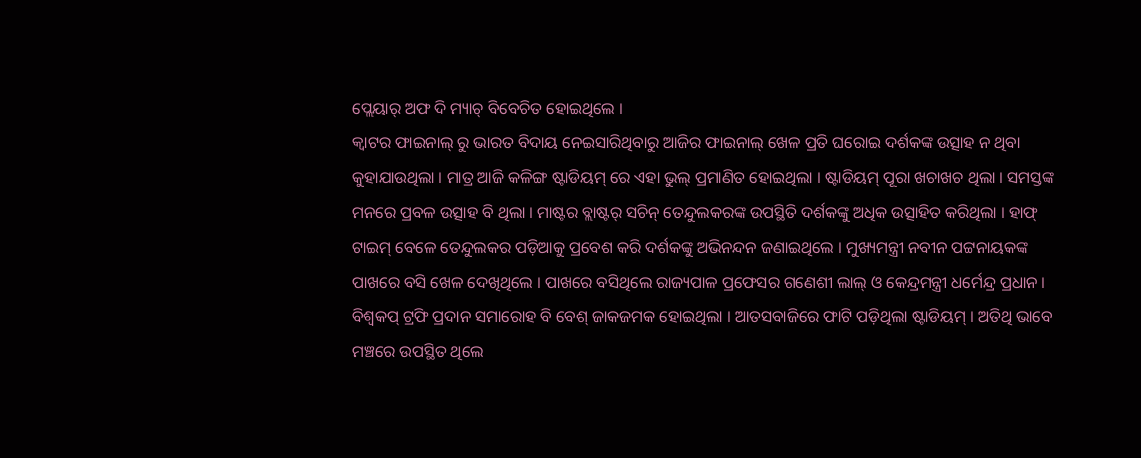ପ୍ଲେୟାର୍ ଅଫ ଦି ମ୍ୟାଚ୍ ବିବେଚିତ ହୋଇଥିଲେ ।
କ୍ୱାଟର ଫାଇନାଲ୍ ରୁ ଭାରତ ବିଦାୟ ନେଇସାରିଥିବାରୁ ଆଜିର ଫାଇନାଲ୍ ଖେଳ ପ୍ରତି ଘରୋଇ ଦର୍ଶକଙ୍କ ଉତ୍ସାହ ନ ଥିବା କୁହାଯାଉଥିଲା । ମାତ୍ର ଆଜି କଳିଙ୍ଗ ଷ୍ଟାଡିୟମ୍ ରେ ଏହା ଭୁଲ୍ ପ୍ରମାଣିତ ହୋଇଥିଲା । ଷ୍ଟାଡିୟମ୍ ପୂରା ଖଚାଖଚ ଥିଲା । ସମସ୍ତଙ୍କ ମନରେ ପ୍ରବଳ ଉତ୍ସାହ ବି ଥିଲା । ମାଷ୍ଟର ବ୍ଲାଷ୍ଟର୍ ସଚିନ୍ ତେନ୍ଦୁଲକରଙ୍କ ଉପସ୍ଥିତି ଦର୍ଶକଙ୍କୁ ଅଧିକ ଉତ୍ସାହିତ କରିଥିଲା । ହାଫ୍ ଟାଇମ୍ ବେଳେ ତେନ୍ଦୁଲକର ପଡ଼ିଆକୁ ପ୍ରବେଶ କରି ଦର୍ଶକଙ୍କୁ ଅଭିନନ୍ଦନ ଜଣାଇଥିଲେ । ମୁଖ୍ୟମନ୍ତ୍ରୀ ନବୀନ ପଟ୍ଟନାୟକଙ୍କ ପାଖରେ ବସି ଖେଳ ଦେଖିଥିଲେ । ପାଖରେ ବସିଥିଲେ ରାଜ୍ୟପାଳ ପ୍ରଫେସର ଗଣେଶୀ ଲାଲ୍ ଓ କେନ୍ଦ୍ରମନ୍ତ୍ରୀ ଧର୍ମେନ୍ଦ୍ର ପ୍ରଧାନ ।
ବିଶ୍ୱକପ୍ ଟ୍ରଫି ପ୍ରଦାନ ସମାରୋହ ବି ବେଶ୍ ଜାକଜମକ ହୋଇଥିଲା । ଆତସବାଜିରେ ଫାଟି ପଡ଼ିଥିଲା ଷ୍ଟାଡିୟମ୍ । ଅତିଥି ଭାବେ ମଞ୍ଚରେ ଉପସ୍ଥିତ ଥିଲେ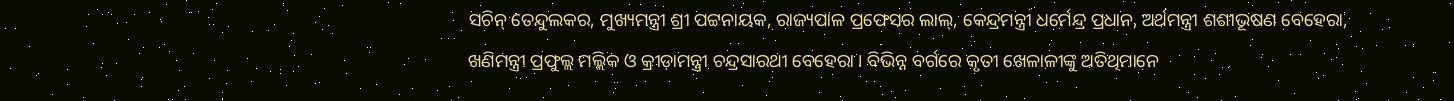ସଚିନ୍ ତେନ୍ଦୁଲକର, ମୁଖ୍ୟମନ୍ତ୍ରୀ ଶ୍ରୀ ପଟ୍ଟନାୟକ, ରାଜ୍ୟପାଳ ପ୍ରଫେସର ଲାଲ୍, କେନ୍ଦ୍ରମନ୍ତ୍ରୀ ଧର୍ମେନ୍ଦ୍ର ପ୍ରଧାନ, ଅର୍ଥମନ୍ତ୍ରୀ ଶଶୀଭୂଷଣ ବେହେରା, ଖଣିମନ୍ତ୍ରୀ ପ୍ରଫୁଲ୍ଲ ମଲ୍ଲିକ ଓ କ୍ରୀଡ଼ାମନ୍ତ୍ରୀ ଚନ୍ଦ୍ରସାରଥୀ ବେହେରା । ବିଭିନ୍ନ ବର୍ଗରେ କୃତୀ ଖେଳାଳୀଙ୍କୁ ଅତିଥିମାନେ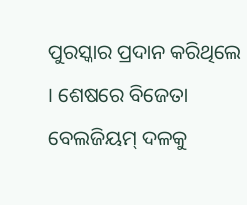ପୁରସ୍କାର ପ୍ରଦାନ କରିଥିଲେ । ଶେଷରେ ବିଜେତା ବେଲଜିୟମ୍ ଦଳକୁ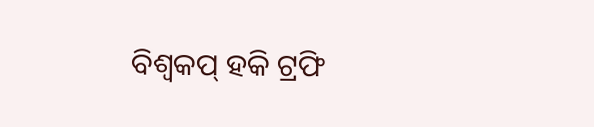ବିଶ୍ୱକପ୍ ହକି ଟ୍ରଫି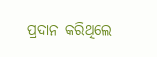ପ୍ରଦାନ କରିଥିଲେ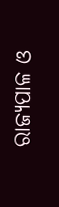ରାଜ୍ୟପାଳ ଓ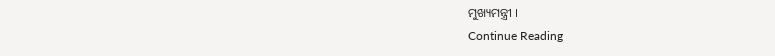ମୁଖ୍ୟମନ୍ତ୍ରୀ ।
Continue Reading